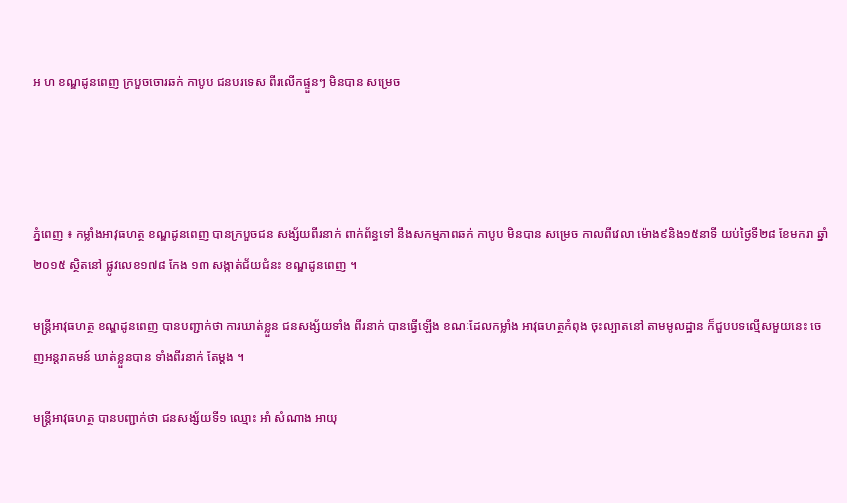អ ហ ខណ្ឌដូនពេញ ក្របួចចោរឆក់ កាបូប ជនបរទេស ពីរលើកផ្ទួនៗ មិនបាន សម្រេច




ភ្នំពេញ ៖ កម្លាំងអាវុធហត្ថ ខណ្ឌដូនពេញ បានក្របួចជន សង្ស័យពីរនាក់ ពាក់ព័ន្ធទៅ នឹងសកម្មភាពឆក់ កាបូប មិនបាន សម្រេច កាលពីវេលា ម៉ោង៩និង១៥នាទី យប់ថ្ងៃទី២៨ ខែមករា ឆ្នាំ២០១៥ ស្ថិតនៅ ផ្លូវលេខ១៧៨ កែង ១៣ សង្កាត់ជ័យជំនះ ខណ្ឌដូនពេញ ។

មន្ដ្រីអាវុធហត្ថ ខណ្ឌដូនពេញ បានបញ្ជាក់ថា ការឃាត់ខ្លួន ជនសង្ស័យទាំង ពីរនាក់ បានធ្វើឡើង ខណៈដែលកម្លាំង អាវុធហត្ថកំពុង ចុះល្បាតនៅ តាមមូលដ្ឋាន ក៏ជួបបទល្មើសមួយនេះ ចេញអន្ដរាគមន៍ ឃាត់ខ្លួនបាន ទាំងពីរនាក់ តែម្ដង ។

មន្ដ្រីអាវុធហត្ថ បានបញ្ជាក់ថា ជនសង្ស័យទី១ ឈ្មោះ អាំ សំណាង អាយុ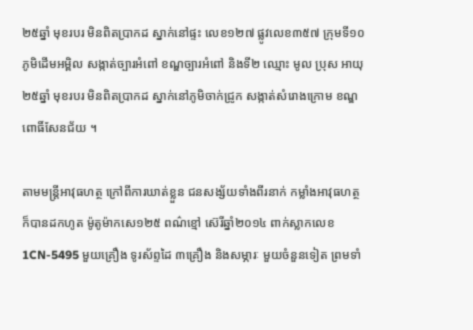២៥ឆ្នាំ មុខរបរ មិនពិតប្រាកដ ស្នាក់នៅផ្ទះ លេខ១២៧ ផ្លូវលេខ៣៥៧ ក្រុមទី១០ ភូមិដើមអម្ពិល សង្កាត់ច្បារអំពៅ ខណ្ឌច្បារអំពៅ និងទី២ ឈ្មោះ មូល ប្រុស អាយុ២៥ឆ្នាំ មុខរបរ មិនពិតប្រាកដ ស្នាក់នៅភូមិចាក់ជ្រូក សង្កាត់សំរោងក្រោម ខណ្ឌពោធិ៍សែនជ័យ ។

តាមមន្ដ្រីអាវុធហត្ថ ក្រៅពីការឃាត់ខ្លួន ជនសង្ស័យទាំងពីរនាក់ កម្លាំងអាវុធហត្ថ ក៏បានដកហូត ម៉ូតូម៉ាកសេ១២៥ ពណ៌ខ្មៅ ស៊េរីឆ្នាំ២០១៤ ពាក់ស្លាកលេខ 1CN-5495 មួយគ្រឿង ទូរស័ព្ទដៃ ៣គ្រឿង និងសម្ភារៈ មួយចំនួនទៀត ព្រមទាំ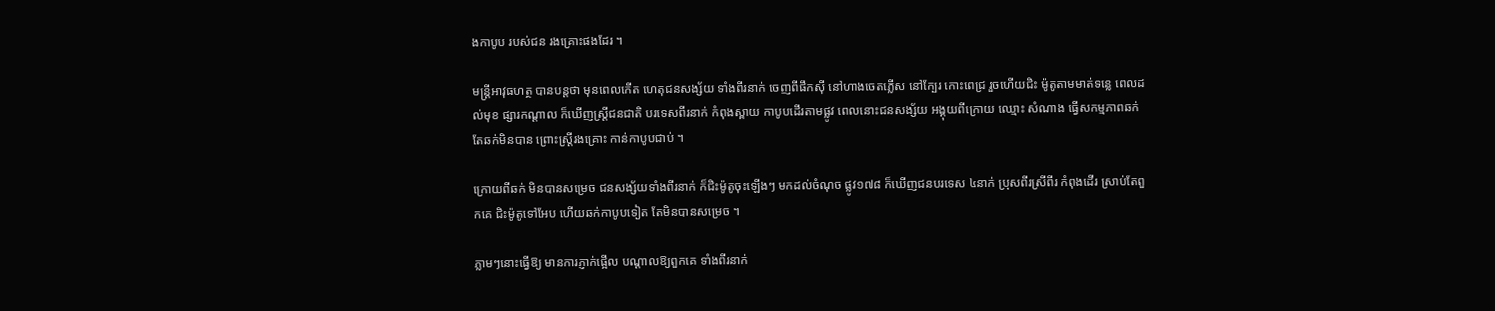ងកាបូប របស់ជន រងគ្រោះផងដែរ ។

មន្ដ្រីអាវុធហត្ថ បានបន្ដថា មុនពេលកើត ហេតុជនសង្ស័យ ទាំងពីរនាក់ ចេញពីផឹកស៊ី នៅហាងចេតភ្លើស នៅក្បែរ កោះពេជ្រ រួចហើយជិះ ម៉ូតូតាមមាត់ទន្លេ ពេលដល់មុខ ផ្សារកណ្ដាល ក៏ឃើញស្ដ្រីជនជាតិ បរទេសពីរនាក់ កំពុងស្ពាយ កាបូបដើរតាមផ្លូវ ពេលនោះជនសង្ស័យ អង្គុយពីក្រោយ ឈ្មោះ សំណាង ធ្វើសកម្មភាពឆក់ តែឆក់មិនបាន ព្រោះស្ដ្រីរងគ្រោះ កាន់កាបូបជាប់ ។

ក្រោយពីឆក់ មិនបានសម្រេច ជនសង្ស័យទាំងពីរនាក់ ក៏ជិះម៉ូតូចុះឡើងៗ មកដល់ចំណុច ផ្លូវ១៧៨ ក៏ឃើញជនបរទេស ៤នាក់ ប្រុសពីរស្រីពីរ កំពុងដើរ ស្រាប់តែពួកគេ ជិះម៉ូតូទៅអែប ហើយឆក់កាបូបទៀត តែមិនបានសម្រេច ។

ភ្លាមៗនោះធ្វើឱ្យ មានការភ្ញាក់ផ្អើល បណ្ដាលឱ្យពួកគេ ទាំងពីរនាក់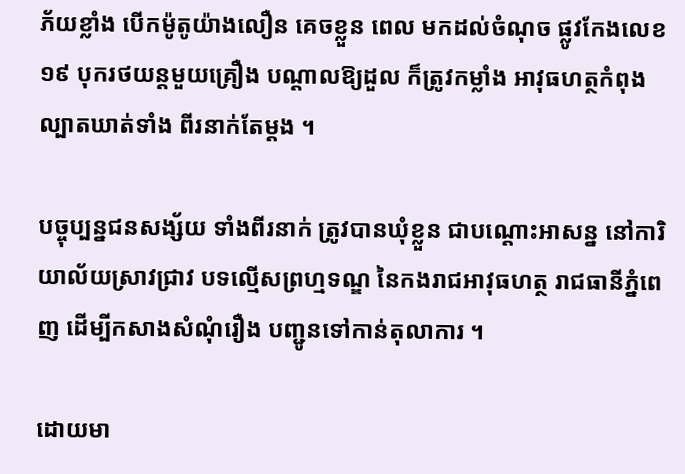ភ័យខ្លាំង បើកម៉ូតូយ៉ាងលឿន គេចខ្លួន ពេល មកដល់ចំណុច ផ្លូវកែងលេខ១៩ បុករថយន្ដមួយគ្រឿង បណ្ដាលឱ្យដួល ក៏ត្រូវកម្លាំង អាវុធហត្ថកំពុង ល្បាតឃាត់ទាំង ពីរនាក់តែម្ដង ។

បច្ចុប្បន្នជនសង្ស័យ ទាំងពីរនាក់ ត្រូវបានឃុំខ្លួន ជាបណ្ដោះអាសន្ន នៅការិយាល័យស្រាវជ្រាវ បទល្មើសព្រហ្មទណ្ឌ នៃកងរាជអាវុធហត្ថ រាជធានីភ្នំពេញ ដើម្បីកសាងសំណុំរឿង បញ្ជូនទៅកាន់តុលាការ ។

ដោយមា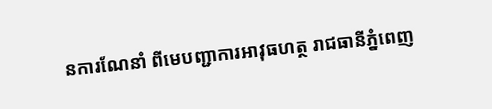នការណែនាំ ពីមេបញ្ជាការអាវុធហត្ថ រាជធានីភ្នំពេញ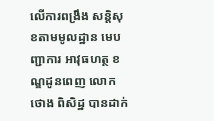លើការពង្រឹង សន្ដិសុខតាមមូលដ្ឋាន មេបញ្ជាការ អាវុធហត្ថ ខណ្ឌដូនពេញ លោក ថោង ពិសិដ្ឋ បានដាក់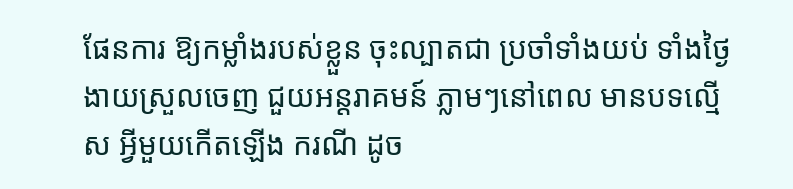ផែនការ ឱ្យកម្លាំងរបស់ខ្លួន ចុះល្បាតជា ប្រចាំទាំងយប់ ទាំងថ្ងៃ ងាយស្រួលចេញ ជួយអន្ដរាគមន៍ ភ្លាមៗនៅពេល មានបទល្មើស អ្វីមួយកើតឡើង ករណី ដូច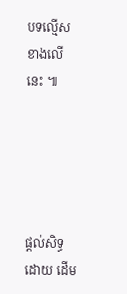បទល្មើស ខាងលើនេះ ៕





ផ្តល់សិទ្ធដោយ ដើម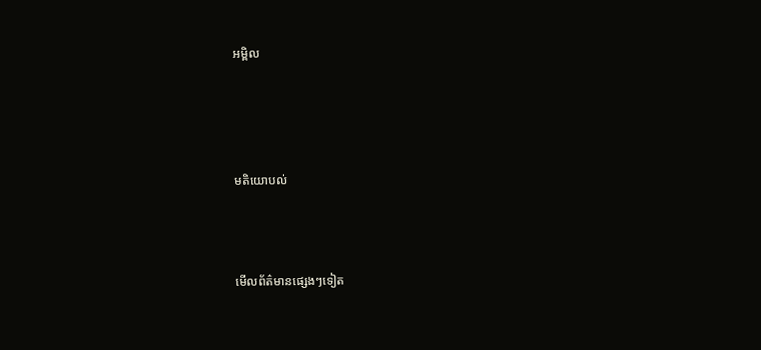អម្ពិល




មតិយោបល់



មើលព័ត៌មានផ្សេងៗទៀត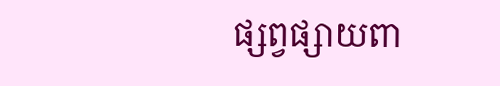ផ្សព្វផ្សាយពា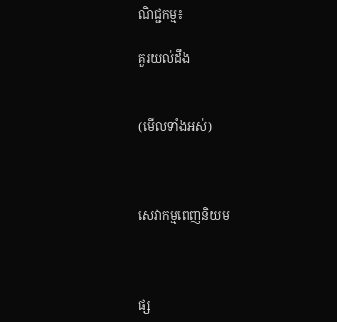ណិជ្ជកម្ម៖

គួរយល់ដឹង


(មើលទាំងអស់)



សេវាកម្មពេញនិយម



ផ្ស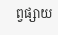ព្វផ្សាយ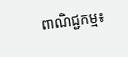ពាណិជ្ជកម្ម៖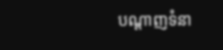បណ្តាញទំនា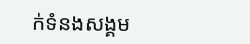ក់ទំនងសង្គម